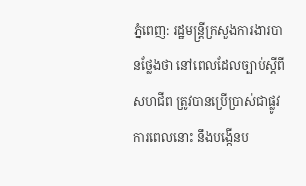ភ្នំពេញ: រដ្ឋមន្ត្រីក្រសួងការងារបានថ្លែងថា នៅពេលដែលច្បាប់ស្តីពីសហជីព ត្រូវបានប្រើប្រាស់ជាផ្លូវការពេលនោះ នឹងបង្កើនប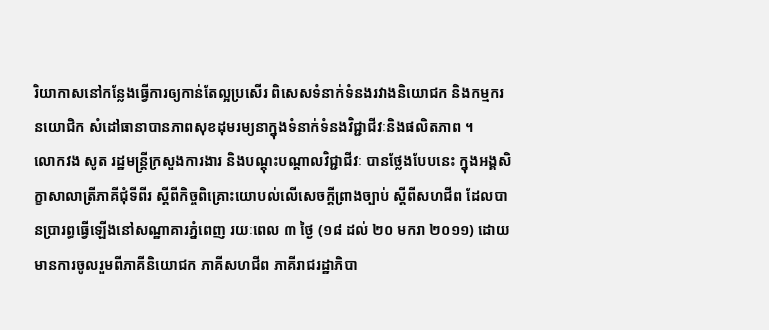រិយាកាសនៅកន្លែងធ្វើការឲ្យកាន់តែល្អប្រសើរ ពិសេសទំនាក់ទំនងរវាងនិយោជក និងកម្មករនយោជិក សំដៅធានាបានភាពសុខដុមរម្យនាក្នុងទំនាក់ទំនងវិជ្ជាជីវៈនិងផលិតភាព ។
លោកវង សូត រដ្ឋមន្ត្រីក្រសួងការងារ និងបណ្តុះបណ្តាលវិជ្ជាជីវៈ បានថ្លែងបែបនេះ ក្នុងអង្គសិក្ខាសាលាត្រីភាគីជុំទីពីរ ស្តីពីកិច្ចពិគ្រោះយោបល់លើសេចក្តីព្រាងច្បាប់ ស្តីពីសហជីព ដែលបានប្រារព្ធធ្វើឡើងនៅសណ្ឋាគារភ្នំពេញ រយៈពេល ៣ ថ្ងៃ (១៨ ដល់ ២០ មករា ២០១១) ដោយមានការចូលរួមពីភាគីនិយោជក ភាគីសហជីព ភាគីរាជរដ្ឋាភិបា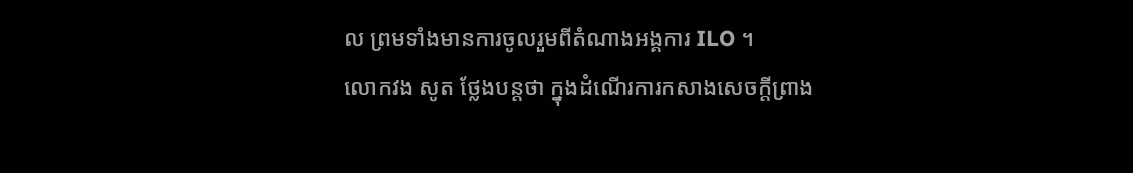ល ព្រមទាំងមានការចូលរួមពីតំណាងអង្គការ ILO ។
លោកវង សូត ថ្លែងបន្តថា ក្នុងដំណើរការកសាងសេចក្តីព្រាង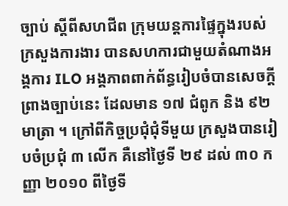ច្បាប់ ស្តីពីសហជីព ក្រុមយន្តការផ្ទៃក្នុងរបស់ក្រសួងការងារ បានសហការជាមួយតំណាងអង្គការ ILO អង្គភាពពាក់ព័ន្ធរៀបចំបានសេចក្តីព្រាងច្បាប់នេះ ដែលមាន ១៧ ជំពូក និង ៩២ មាត្រា ។ ក្រៅពីកិច្ចប្រជុំជុំទីមួយ ក្រសួងបានរៀបចំប្រជុំ ៣ លើក គឺនៅថ្ងៃទី ២៩ ដល់ ៣០ កញ្ញា ២០១០ ពីថ្ងៃទី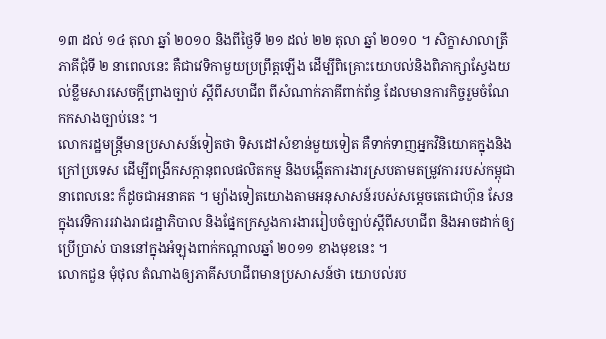១៣ ដល់ ១៤ តុលា ឆ្នាំ ២០១០ និងពីថ្ងៃទី ២១ ដល់ ២២ តុលា ឆ្នាំ ២០១០ ។ សិក្ខាសាលាត្រីភាគីជុំទី ២ នាពេលនេះ គឺជាវេទិកាមួយប្រព្រឹត្តឡើង ដើម្បីពិគ្រោះយោបល់និងពិភាក្សាស្វែងយល់ខ្លឹមសារសេចក្តីព្រាងច្បាប់ ស្តីពីសហជីព ពីសំណាក់ភាគីពាក់ព័ន្ធ ដែលមានការកិច្ចរួមចំណែកកសាងច្បាប់នេះ ។
លោករដ្ឋមន្ត្រីមានប្រសាសន៍ទៀតថា ទិសដៅសំខាន់មួយទៀត គឺទាក់ទាញអ្នកវិនិយោគក្នុងនិងក្រៅប្រទេស ដើម្បីពង្រីកសក្តានុពលផលិតកម្ម និងបង្កើតការងារស្របតាមតម្រូវការរបស់កម្ពុជានាពេលនេះ ក៏ដូចជាអនាគត ។ ម្យ៉ាងទៀតយោងតាមអនុសាសន៍របស់សម្តេចតេជោហ៊ុន សែន ក្នុងវេទិការរវាងរាជរដ្ឋាភិបាល និងផ្នែកក្រសួងការងាររៀបចំច្បាប់ស្តីពីសហជីព និងអាចដាក់ឲ្យប្រើប្រាស់ បាននៅក្នុងអំឡុងពាក់កណ្តាលឆ្នាំ ២០១១ ខាងមុខនេះ ។
លោកជួន មុំថុល តំណាងឲ្យភាគីសហជីពមានប្រសាសន៍ថា យោបល់រប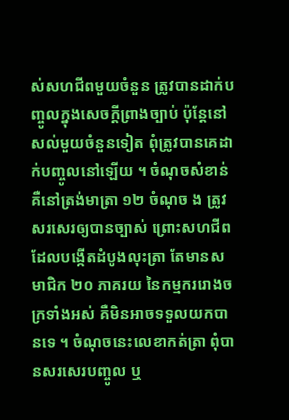ស់សហជីពមួយចំនួន ត្រូវបានដាក់បញ្ចូលក្នុងសេចក្តីព្រាងច្បាប់ ប៉ុន្តែនៅសល់មួយចំនួនទៀត ពុំត្រូវបានគេដាក់បញ្ចូលនៅឡើយ ។ ចំណុចសំខាន់ គឺនៅត្រង់មាត្រា ១២ ចំណុច ង ត្រូវសរសេរឲ្យបានច្បាស់ ព្រោះសហជីពដែលបង្កើតដំបូងលុះត្រា តែមានសមាជិក ២០ ភាគរយ នៃកម្មកររោងចក្រទាំងអស់ គឺមិនអាចទទួលយកបានទេ ។ ចំណុចនេះលេខាកត់ត្រា ពុំបានសរសេរបញ្ចូល ឬ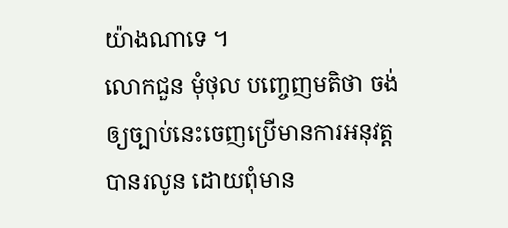យ៉ាងណាទេ ។
លោកជួន មុំថុល បញ្ចេញមតិថា ចង់ឲ្យច្បាប់នេះចេញប្រើមានការអនុវត្តបានរលូន ដោយពុំមាន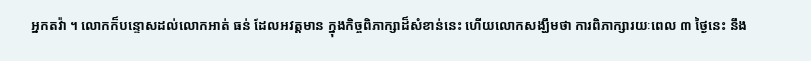អ្នកតវ៉ា ។ លោកក៏បន្ទោសដល់លោកអាត់ ធន់ ដែលអវត្តមាន ក្នុងកិច្ចពិភាក្សាដ៏សំខាន់នេះ ហើយលោកសង្ឃឹមថា ការពិភាក្សារយៈពេល ៣ ថ្ងៃនេះ នឹង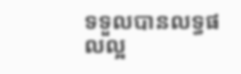ទទួលបានលទ្ធផលល្អ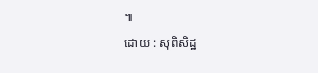៕
ដោយ : សុពិសិដ្ឋ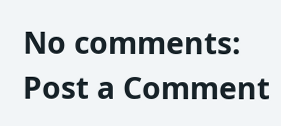No comments:
Post a Comment